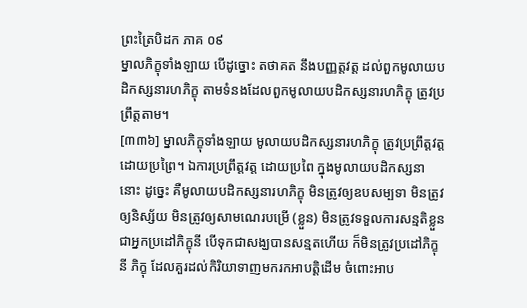ព្រះត្រៃបិដក ភាគ ០៩
ម្នាលភិក្ខុទាំងឡាយ បើដូច្នោះ តថាគត នឹងបញ្ញត្តវត្ត ដល់ពួកមូលាយបដិកស្សនារហភិក្ខុ តាមទំនងដែលពួកមូលាយបដិកស្សនារហភិក្ខុ ត្រូវប្រព្រឹត្តតាម។
[៣៣៦] ម្នាលភិក្ខុទាំងឡាយ មូលាយបដិកស្សនារហភិក្ខុ ត្រូវប្រព្រឹត្តវត្តដោយប្រព្រៃ។ ឯការប្រព្រឹត្តវត្ត ដោយប្រពៃ ក្នុងមូលាយបដិកស្សនានោះ ដូច្នេះ គឺមូលាយបដិកស្សនារហភិក្ខុ មិនត្រូវឲ្យឧបសម្បទា មិនត្រូវឲ្យនិស្ស័យ មិនត្រូវឲ្យសាមណេរបម្រើ (ខ្លួន) មិនត្រូវទទួលការសន្មតិខ្លួន ជាអ្នកប្រដៅភិក្ខុនី បើទុកជាសង្ឃបានសន្មតហើយ ក៏មិនត្រូវប្រដៅភិក្ខុនី ភិក្ខុ ដែលគួរដល់កិរិយាទាញមករកអាបត្តិដើម ចំពោះអាប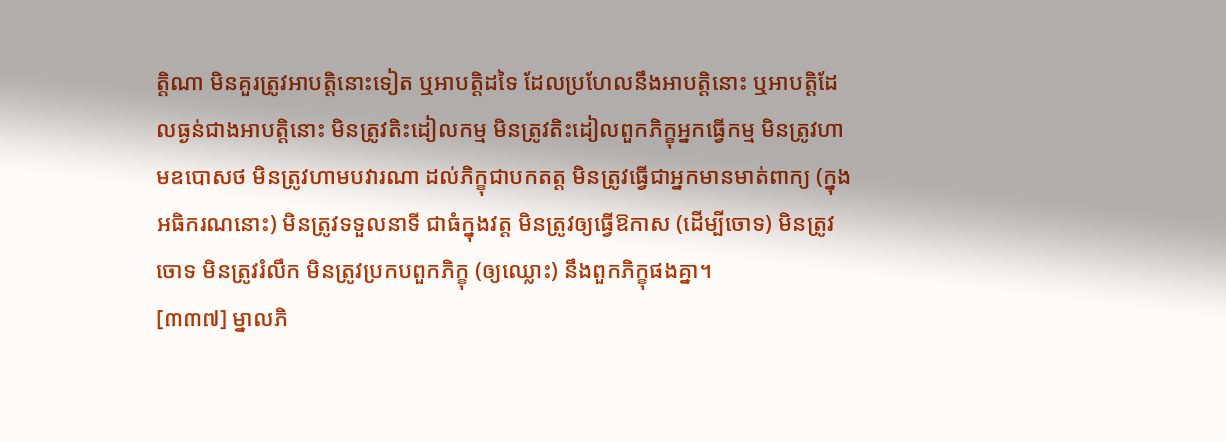ត្តិណា មិនគួរត្រូវអាបត្តិនោះទៀត ឬអាបត្តិដទៃ ដែលប្រហែលនឹងអាបត្តិនោះ ឬអាបត្តិដែលធ្ងន់ជាងអាបត្តិនោះ មិនត្រូវតិះដៀលកម្ម មិនត្រូវតិះដៀលពួកភិក្ខុអ្នកធ្វើកម្ម មិនត្រូវហាមឧបោសថ មិនត្រូវហាមបវារណា ដល់ភិក្ខុជាបកតត្ត មិនត្រូវធ្វើជាអ្នកមានមាត់ពាក្យ (ក្នុងអធិករណនោះ) មិនត្រូវទទួលនាទី ជាធំក្នុងវត្ត មិនត្រូវឲ្យធ្វើឱកាស (ដើម្បីចោទ) មិនត្រូវចោទ មិនត្រូវរំលឹក មិនត្រូវប្រកបពួកភិក្ខុ (ឲ្យឈ្លោះ) នឹងពួកភិក្ខុផងគ្នា។
[៣៣៧] ម្នាលភិ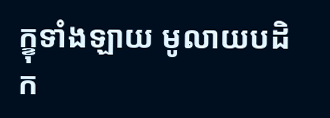ក្ខុទាំងឡាយ មូលាយបដិក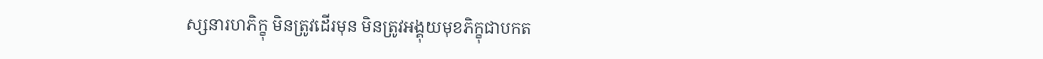ស្សនារហភិក្ខុ មិនត្រូវដើរមុន មិនត្រូវអង្គុយមុខភិក្ខុជាបកត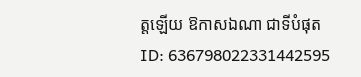ត្តឡើយ ឱកាសឯណា ជាទីបំផុត
ID: 636798022331442595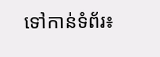ទៅកាន់ទំព័រ៖